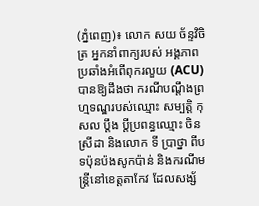(ភ្នំពេញ)៖ លោក សយ ច័ន្ទវិចិត្រ អ្នកនាំពាក្យរបស់ អង្គភាពប្រឆាំងអំពើពុករលួយ (ACU) បានឱ្យដឹងថា ករណីបណ្តឹងព្រហ្មទណ្ឌរបស់ឈ្មោះ សម្បត្តិ កុសល ប្តឹង ប្តីប្រពន្ធឈ្មោះ ចិន ស្រីដា និងលោក ទី ប្រាថ្នា ពីបទប៉ុនប៉ងសូកប៉ាន់ និងករណីមន្ត្រីនៅខេត្តតាកែវ ដែលសង្ស័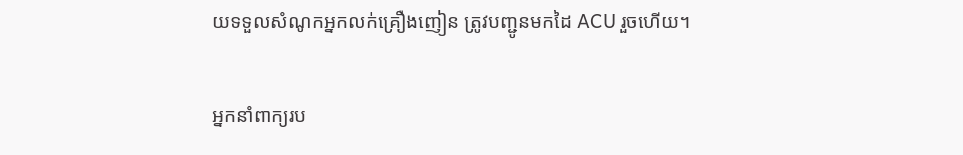យទទួលសំណូកអ្នកលក់គ្រឿងញៀន ត្រូវបញ្ជូនមកដៃ ACU រួចហើយ។

អ្នកនាំពាក្យរប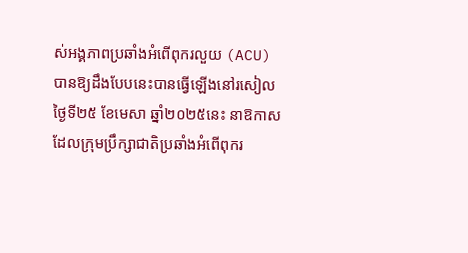ស់អង្គភាពប្រឆាំងអំពើពុករលួយ (ACU) បានឱ្យដឹងបែបនេះបានធ្វើឡើងនៅរសៀលថ្ងៃទី២៥ ខែមេសា ឆ្នាំ២០២៥នេះ នាឱកាសដែលក្រុមប្រឹក្សាជាតិប្រឆាំងអំពើពុករ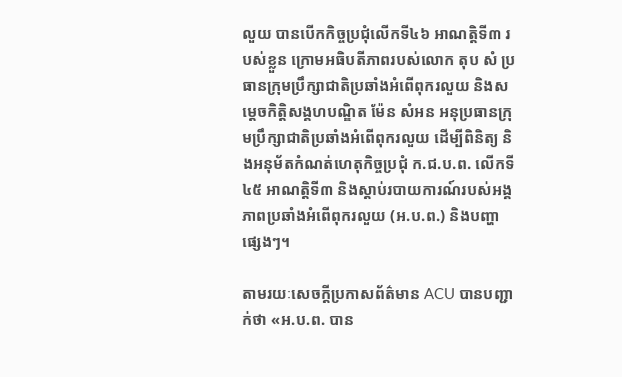លួយ បានបើកកិច្ចប្រជុំលើកទី៤៦ អាណត្តិទី៣ របស់ខ្លួន ក្រោមអធិបតីភាពរបស់លោក តុប សំ ប្រធានក្រុមប្រឹក្សាជាតិប្រឆាំងអំពើពុករលួយ និងសម្ដេចកិត្តិសង្គហបណ្ឌិត ម៉ែន សំអន អនុប្រធានក្រុមប្រឹក្សាជាតិប្រឆាំងអំពើពុករលួយ ដើម្បីពិនិត្យ និងអនុម័តកំណត់ហេតុកិច្ចប្រជុំ ក.ជ.ប.ព. លើកទី៤៥ អាណត្តិទី៣ និងស្តាប់របាយការណ៍របស់អង្គភាពប្រឆាំងអំពើពុករលួយ (អ.ប.ព.) និងបញ្ហាផ្សេងៗ។

តាមរយៈសេចក្តីប្រកាសព័ត៌មាន ACU បានបញ្ជាក់ថា «អ.ប.ព. បាន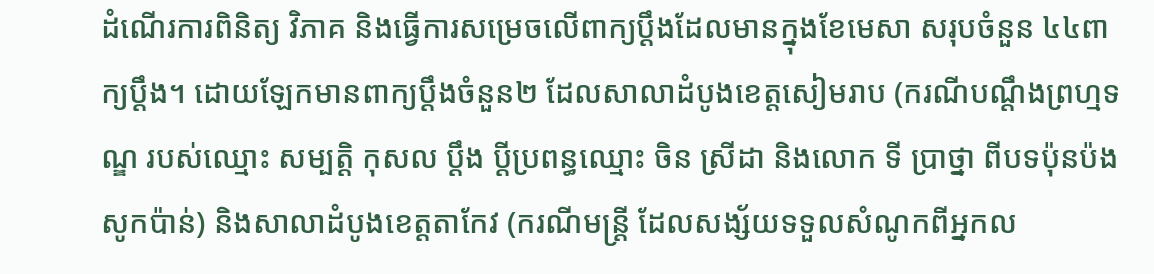ដំណើរការពិនិត្យ វិភាគ និងធ្វើការសម្រេចលើពាក្យប្ដឹងដែលមានក្នុងខែមេសា សរុបចំនួន ៤៤ពាក្យប្ដឹង។ ដោយឡែកមានពាក្យប្ដឹងចំនួន២ ដែលសាលាដំបូងខេត្តសៀមរាប (ករណីបណ្តឹងព្រហ្មទណ្ឌ របស់ឈ្មោះ សម្បត្តិ កុសល ប្តឹង ប្តីប្រពន្ធឈ្មោះ ចិន ស្រីដា និងលោក ទី ប្រាថ្នា ពីបទប៉ុនប៉ងសូកប៉ាន់) និងសាលាដំបូងខេត្តតាកែវ (ករណីមន្ត្រី ដែលសង្ស័យទទួលសំណូកពីអ្នកល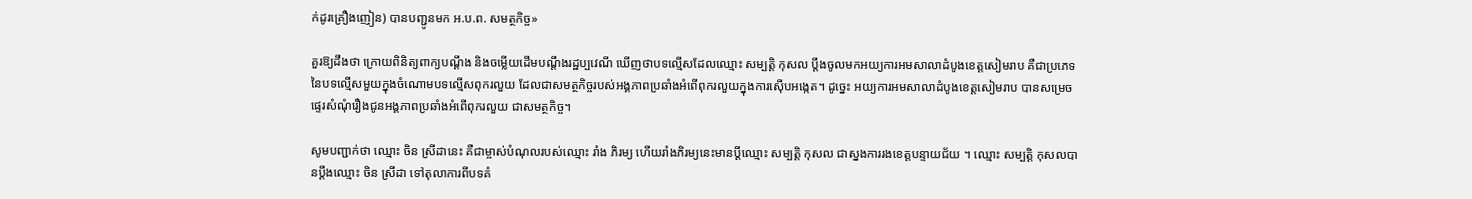ក់ដូរគ្រឿងញៀន) បានបញ្ជូនមក អ.ប.ព. សមត្ថកិច្ច»

គួរឱ្យដឹងថា ក្រោយពិនិត្យពាក្យបណ្ដឹង និងចម្លើយដើមបណ្តឹងរដ្ឋប្បវេណី ឃើញថាបទល្មើសដែលឈ្មោះ សម្បត្តិ កុសល ប្តឹងចូលមកអយ្យការអមសាលាដំបូងខេត្តសៀមរាប គឺជាប្រភេទនៃបទល្មើសមួយក្នុងចំណោមបទល្មើសពុករលួយ ដែលជាសមត្ថកិច្ចរបស់អង្គភាពប្រឆាំងអំពើពុករលួយក្នុងការស៊ើបអង្កេត។ ដូច្នេះ អយ្យការអមសាលាដំបូងខេត្តសៀមរាប បានសម្រេចផ្ទេរសំណុំរឿងជូនអង្គភាពប្រឆាំងអំពើពុករលួយ ជាសមត្ថកិច្ច។

សូមបញ្ជាក់ថា ឈ្មោះ ចិន ស្រីដានេះ គឺជាម្ចាស់បំណុលរបស់ឈ្មោះ រាំង ភិរម្យ ហើយរាំងភិរម្យនេះមានប្តីឈ្មោះ សម្បត្តិ កុសល ជាស្នងការរងខេត្តបន្ទាយជ័យ ។ ឈ្មោះ សម្បត្តិ កុសលបានប្តឹងឈ្មោះ ចិន ស្រីដា ទៅតុលាការពីបទគំ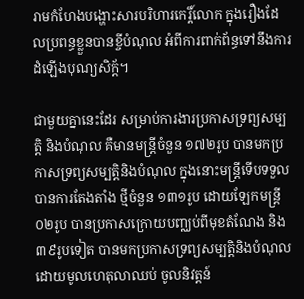រាមកំហែងបង្ហោះសារបរិហារកេរ្តិ៍លោក ក្នុងរឿងដែលប្រពន្ធខ្លួនបានខ្ចីបំណុល អំពីការពាក់ព័ន្ធទៅនឹងការដំឡើងបុណ្យសិក្ត័។

ជាមួយគ្នានេះដែរ សម្រាប់ការងារប្រកាសទ្រព្យសម្បត្តិ និងបំណុល គឺមានមន្ត្រីចំនួន ១៧២រូប បានមកប្រកាសទ្រព្យសម្បត្តិនិងបំណុល ក្នុងនោះមន្ត្រីទើបទទួលបានការតែងតាំង ថ្មីចំនួន ១៣១រូប ដោយឡែកមន្ត្រី ០២រូប បានប្រកាសក្រោយបញ្ឈប់ពីមុខតំណែង និង ៣៩រូបទៀត បានមកប្រកាសទ្រព្យសម្បត្តិនិងបំណុល ដោយមូលហេតុលាឈប់ ចូលនិវត្តន៍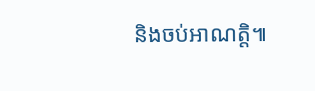និងចប់អាណត្តិ៕